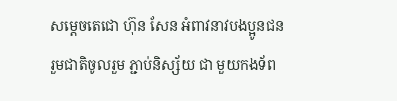សម្តេចតេជោ ហ៊ុន សែន អំពាវនាវបងប្អូនជនរួមជាតិចូលរួម ភ្ជាប់និស្ស័យ ជា មួយកងទ័ព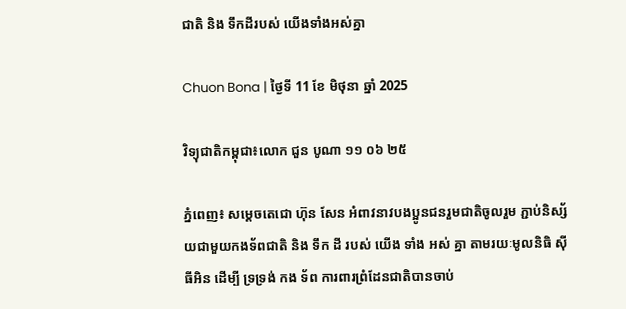ជាតិ និង ទឹកដីរបស់ យើងទាំងអស់គ្នា

Chuon Bona | ថ្ងៃទី 11 ខែ មិថុនា ឆ្នាំ 2025

វិទ្យុជាតិកម្ពុជា៖លោក ជួន បូណា ១១ ០៦ ២៥

ភ្នំពេញ៖ សម្តេចតេជោ ហ៊ុន សែន អំពាវនាវបងប្អូនជនរួមជាតិចូលរួម ភ្ជាប់និស្ស័យជាមួយកងទ័ពជាតិ និង ទឹក ដី របស់ យើង ទាំង អស់ គ្នា តាមរយៈមូលនិធិ សុីធីអិន ដើម្បី ទ្រទ្រង់ កង ទ័ព ការពារព្រំដែនជាតិបានចាប់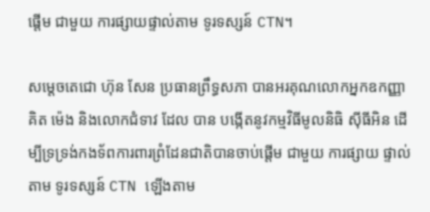ផ្តើម ជាមួយ ការផ្សាយផ្ទាល់តាម ទូរទស្សន៍ CTN។

សម្តេចតេជោ ហ៊ុន សែន ប្រធានព្រឹទ្ធសភា បានអរគុណលោកអ្នកឧកញ្ញា គិត ម៉េង និងលោកជំទាវ ដែល បាន បង្កើតនូវកម្មវិធីមូលនិធិ សុីធីអិន ដើម្បីទ្រទ្រង់កងទ័ពការពារព្រំដែនជាតិបានចាប់ផ្តើម ជាមួយ ការផ្សាយ ផ្ទាល់ តាម ទូរទស្សន៍ CTN ឡើងតាម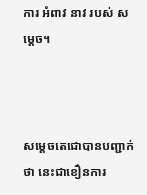ការ អំពាវ នាវ របស់ សម្ដេច។



សម្តេចតេជោបានបញ្ជាក់ថា នេះជាខឿនការ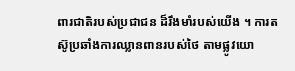ពារជាតិរបស់ប្រជាជន ដ៏រឹងមាំរបស់យើង ។ ការតស៊ូប្រឆាំងការឈ្លានពានរបស់ថៃ តាមផ្លូវយោ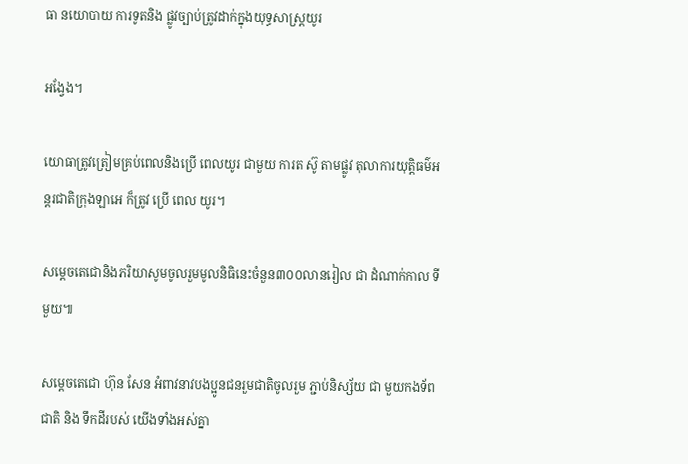ធា នយោបាយ ការទូតនិង ផ្លូវច្បាប់ត្រូវដាក់ក្នុងយុទ្ធសាស្ត្រយូរ

អង្វែង។

យោធាត្រូវត្រៀមគ្រប់ពេលនិងប្រើ ពេលយូរ ជាមួយ ការត ស៊ូ តាមផ្លូវ តុលាការយុត្តិធម៌អន្តរជាតិក្រុងឡាអេ ក៏ត្រូវ ប្រើ ពេល យូរ។

សម្តេចតេជោនិងភរិយាសូមចូលរួមមូលនិធិនេះចំនួន៣០០លានរៀល ជា ដំណាក់កាល ទីមួយ៕

សម្តេចតេជោ ហ៊ុន សែន អំពាវនាវបងប្អូនជនរួមជាតិចូលរួម ភ្ជាប់និស្ស័យ ជា មួយកងទ័ពជាតិ និង ទឹកដីរបស់ យើងទាំងអស់គ្នា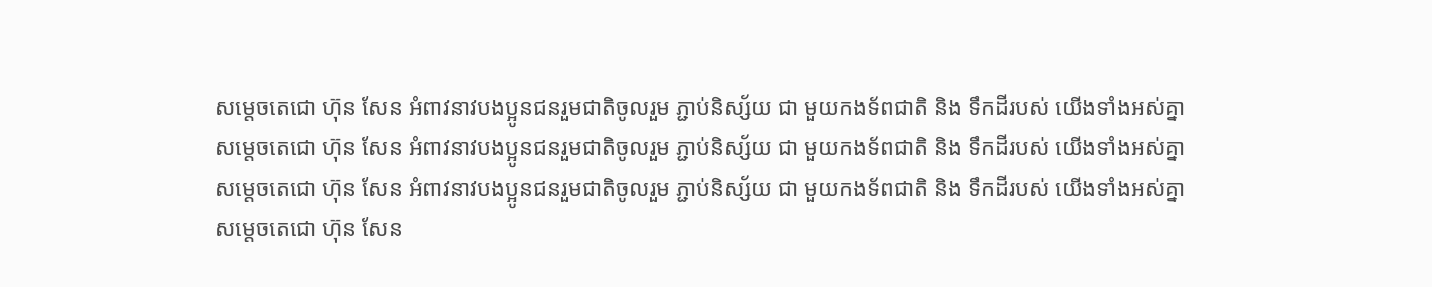សម្តេចតេជោ ហ៊ុន សែន អំពាវនាវបងប្អូនជនរួមជាតិចូលរួម ភ្ជាប់និស្ស័យ ជា មួយកងទ័ពជាតិ និង ទឹកដីរបស់ យើងទាំងអស់គ្នា
សម្តេចតេជោ ហ៊ុន សែន អំពាវនាវបងប្អូនជនរួមជាតិចូលរួម ភ្ជាប់និស្ស័យ ជា មួយកងទ័ពជាតិ និង ទឹកដីរបស់ យើងទាំងអស់គ្នា
សម្តេចតេជោ ហ៊ុន សែន អំពាវនាវបងប្អូនជនរួមជាតិចូលរួម ភ្ជាប់និស្ស័យ ជា មួយកងទ័ពជាតិ និង ទឹកដីរបស់ យើងទាំងអស់គ្នា
សម្តេចតេជោ ហ៊ុន សែន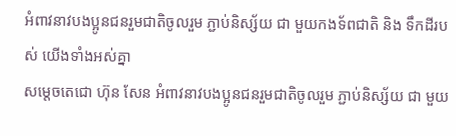អំពាវនាវបងប្អូនជនរួមជាតិចូលរួម ភ្ជាប់និស្ស័យ ជា មួយកងទ័ពជាតិ និង ទឹកដីរបស់ យើងទាំងអស់គ្នា
សម្តេចតេជោ ហ៊ុន សែន អំពាវនាវបងប្អូនជនរួមជាតិចូលរួម ភ្ជាប់និស្ស័យ ជា មួយ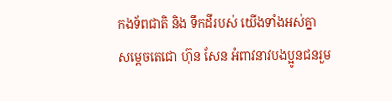កងទ័ពជាតិ និង ទឹកដីរបស់ យើងទាំងអស់គ្នា
សម្តេចតេជោ ហ៊ុន សែន អំពាវនាវបងប្អូនជនរួម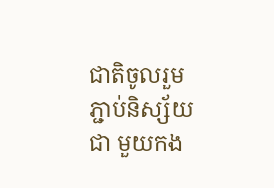ជាតិចូលរួម ភ្ជាប់និស្ស័យ ជា មួយកង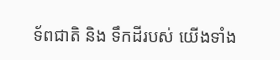ទ័ពជាតិ និង ទឹកដីរបស់ យើងទាំង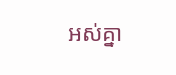អស់គ្នា